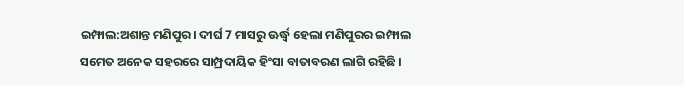ଇମ୍ଫାଲ:ଅଶାନ୍ତ ମଣିପୁର। ଦୀର୍ଘ 7 ମାସରୁ ଊର୍ଦ୍ଧ୍ୱ ହେଲା ମଣିପୁରର ଇମ୍ଫାଲ ସମେତ ଅନେକ ସହରରେ ସାମ୍ପ୍ରଦାୟିକ ହିଂସା ବାତାବରଣ ଲାଗି ରହିଛି ।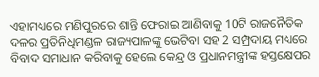ଏହାମଧ୍ୟରେ ମଣିପୁରରେ ଶାନ୍ତି ଫେରାଇ ଆଣିବାକୁ 10ଟି ରାଜନୈତିକ ଦଳର ପ୍ରତିନିଧିମଣ୍ଡଳ ରାଜ୍ୟପାଳଙ୍କୁ ଭେଟିବା ସହ 2 ସମ୍ପ୍ରଦାୟ ମଧ୍ୟରେ ବିବାଦ ସମାଧାନ କରିବାକୁ ହେଲେ କେନ୍ଦ୍ର ଓ ପ୍ରଧାନମନ୍ତ୍ରୀଙ୍କ ହସ୍ତକ୍ଷେପର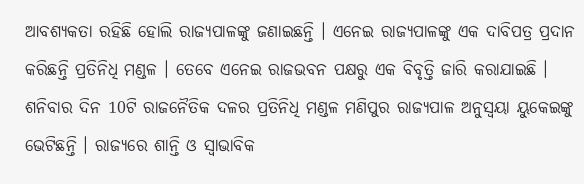ଆବଶ୍ୟକତା ରହିଛି ହୋଲି ରାଜ୍ୟପାଳଙ୍କୁ ଜଣାଇଛନ୍ତି । ଏନେଇ ରାଜ୍ୟପାଳଙ୍କୁ ଏକ ଦାବିପତ୍ର ପ୍ରଦାନ କରିଛନ୍ତି ପ୍ରତିନିଧି ମଣ୍ଡଳ । ତେବେ ଏନେଇ ରାଜଭବନ ପକ୍ଷରୁ ଏକ ବିବୃତ୍ତି ଜାରି କରାଯାଇଛି ।
ଶନିବାର ଦିନ 10ଟି ରାଜନୈତିକ ଦଳର ପ୍ରତିନିଧି ମଣ୍ଡଳ ମଣିପୁର ରାଜ୍ୟପାଳ ଅନୁସ୍ବୟା ୟୁକେଇଙ୍କୁ ଭେଟିଛନ୍ତି । ରାଜ୍ୟରେ ଶାନ୍ତି ଓ ସ୍ବାଭାବିକ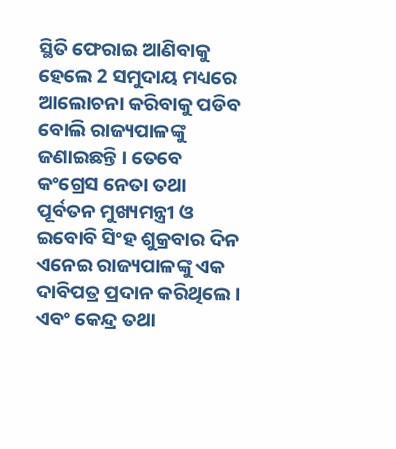ସ୍ଥିତି ଫେରାଇ ଆଣିବାକୁ ହେଲେ 2 ସମୁଦାୟ ମଧ୍ୟରେ ଆଲୋଚନା କରିବାକୁ ପଡିବ ବୋଲି ରାଜ୍ୟପାଳଙ୍କୁ ଜଣାଇଛନ୍ତି । ତେବେ କଂଗ୍ରେସ ନେତା ତଥା ପୂର୍ବତନ ମୁଖ୍ୟମନ୍ତ୍ରୀ ଓ ଇବୋବି ସିଂହ ଶୁକ୍ରବାର ଦିନ ଏନେଇ ରାଜ୍ୟପାଳଙ୍କୁ ଏକ ଦାବିପତ୍ର ପ୍ରଦାନ କରିଥିଲେ । ଏବଂ କେନ୍ଦ୍ର ତଥା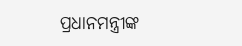ପ୍ରଧାନମନ୍ତ୍ରୀଙ୍କ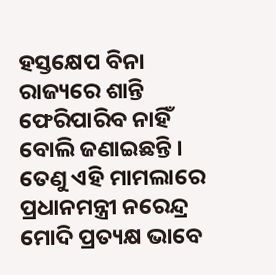ହସ୍ତକ୍ଷେପ ବିନା ରାଜ୍ୟରେ ଶାନ୍ତି ଫେରିପାରିବ ନାହିଁ ବୋଲି ଜଣାଇଛନ୍ତି । ତେଣୁ ଏହି ମାମଲାରେ ପ୍ରଧାନମନ୍ତ୍ରୀ ନରେନ୍ଦ୍ର ମୋଦି ପ୍ରତ୍ୟକ୍ଷ ଭାବେ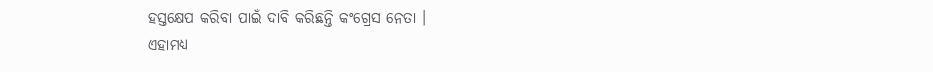ହସ୍ତକ୍ଷେପ କରିବା ପାଇଁ ଦାବି କରିଛନ୍ତି କଂଗ୍ରେସ ନେତା ।
ଏହାମଧ୍ୟ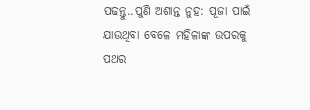ପଢନ୍ତୁ..ପୁଣି ଅଶାନ୍ତ ନୁହ: ପୂଜା ପାଇଁ ଯାଉଥିବା ବେଳେ ମହିଳାଙ୍କ ଉପରକୁ ପଥର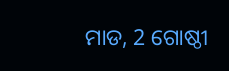ମାଡ, 2 ଗୋଷ୍ଠୀ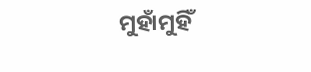ମୁହାଁମୁହିଁ